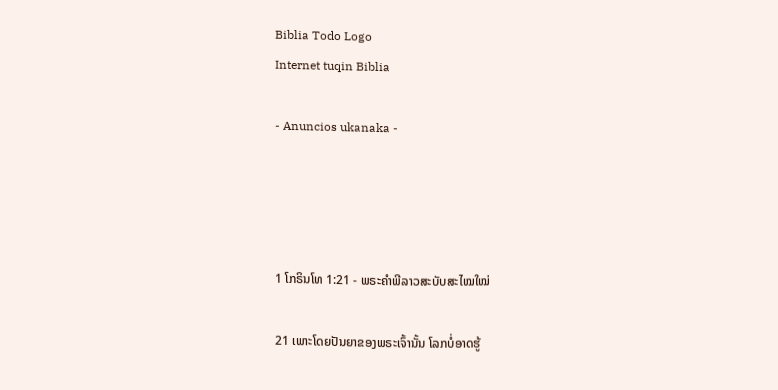Biblia Todo Logo
Internet tuqin Biblia

- Anuncios ukanaka -




1 ໂກຣິນໂທ 1:21 - ພຣະຄຳພີລາວສະບັບສະໄໝໃໝ່

21 ເພາະໂດຍປັນຍາຂອງພຣະເຈົ້ານັ້ນ ໂລກບໍ່ອາດຮູ້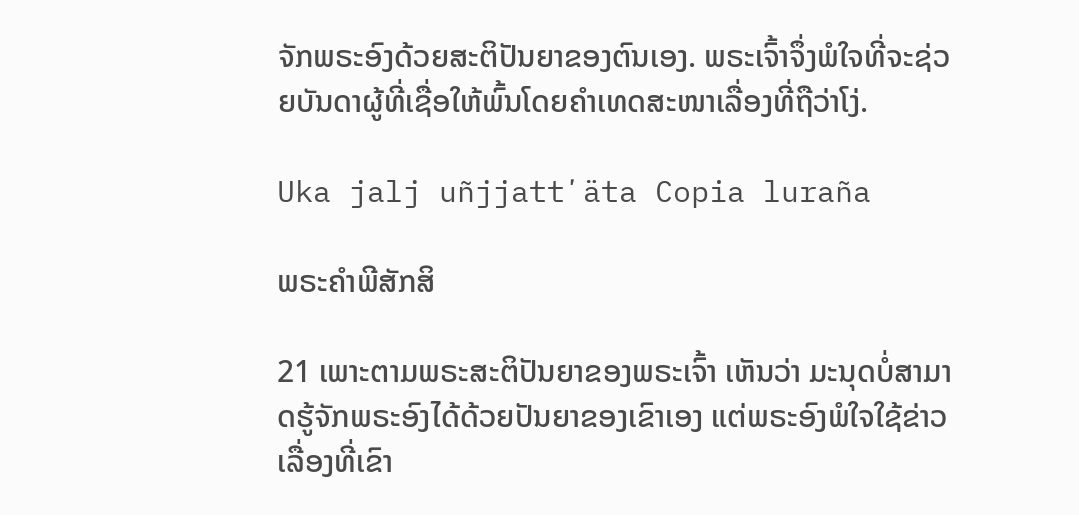ຈັກພຣະອົງດ້ວຍສະຕິປັນຍາຂອງຕົນເອງ. ພຣະເຈົ້າຈຶ່ງພໍໃຈທີ່ຈະຊ່ວຍບັນດາຜູ້ທີ່ເຊື່ອໃຫ້ພົ້ນໂດຍຄຳເທດສະໜາເລື່ອງທີ່ຖືວ່າໂງ່.

Uka jalj uñjjattʼäta Copia luraña

ພຣະຄຳພີສັກສິ

21 ເພາະຕາມພຣະສະຕິປັນຍາຂອງພຣະເຈົ້າ ເຫັນວ່າ ມະນຸດບໍ່ສາມາດຮູ້ຈັກພຣະອົງໄດ້ດ້ວຍປັນຍາຂອງເຂົາເອງ ແຕ່ພຣະອົງພໍໃຈໃຊ້ຂ່າວເລື່ອງທີ່ເຂົາ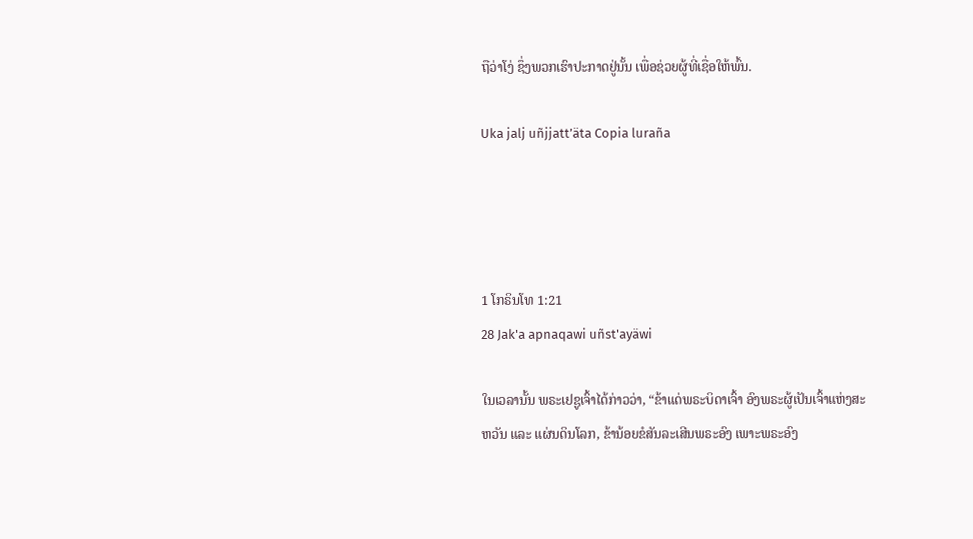ຖືວ່າໂງ່ ຊຶ່ງພວກເຮົາປະກາດຢູ່ນັ້ນ ເພື່ອຊ່ວຍຜູ້ທີ່ເຊື່ອໃຫ້ພົ້ນ.

Uka jalj uñjjattʼäta Copia luraña




1 ໂກຣິນໂທ 1:21
28 Jak'a apnaqawi uñst'ayäwi

ໃນເວລານັ້ນ ພຣະເຢຊູເຈົ້າໄດ້ກ່າວວ່າ, “ຂ້າແດ່ພຣະບິດາເຈົ້າ ອົງພຣະຜູ້ເປັນເຈົ້າແຫ່ງສະຫວັນ ແລະ ແຜ່ນດິນໂລກ, ຂ້ານ້ອຍຂໍສັນລະເສີນພຣະອົງ ເພາະພຣະອົງ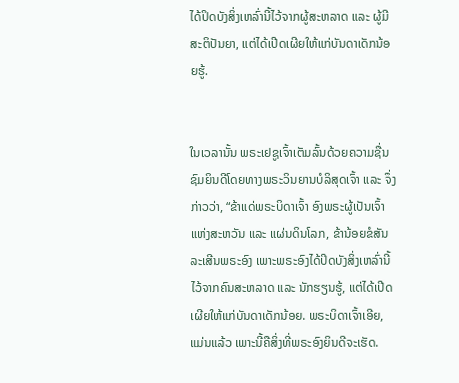ໄດ້ປິດບັງສິ່ງເຫລົ່ານີ້ໄວ້ຈາກຜູ້ສະຫລາດ ແລະ ຜູ້ມີສະຕິປັນຍາ, ແຕ່ໄດ້ເປີດເຜີຍໃຫ້ແກ່ບັນດາເດັກນ້ອຍຮູ້.


ໃນເວລານັ້ນ ພຣະເຢຊູເຈົ້າເຕັມລົ້ນດ້ວຍຄວາມຊື່ນຊົມຍິນດີໂດຍທາງພຣະວິນຍານບໍລິສຸດເຈົ້າ ແລະ ຈຶ່ງກ່າວວ່າ, “ຂ້າແດ່ພຣະບິດາເຈົ້າ ອົງພຣະຜູ້ເປັນເຈົ້າແຫ່ງສະຫວັນ ແລະ ແຜ່ນດິນໂລກ, ຂ້ານ້ອຍຂໍສັນລະເສີນພຣະອົງ ເພາະພຣະອົງໄດ້ປິດບັງສິ່ງເຫລົ່ານີ້ໄວ້ຈາກຄົນສະຫລາດ ແລະ ນັກຮຽນຮູ້, ແຕ່ໄດ້ເປີດເຜີຍໃຫ້ແກ່ບັນດາເດັກນ້ອຍ. ພຣະບິດາເຈົ້າເອີຍ, ແມ່ນແລ້ວ ເພາະນີ້ຄືສິ່ງທີ່ພຣະອົງຍິນດີຈະເຮັດ.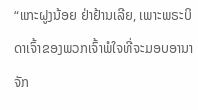“ແກະຝູງນ້ອຍ ຢ່າຢ້ານເລີຍ, ເພາະພຣະບິດາເຈົ້າຂອງພວກເຈົ້າພໍໃຈທີ່ຈະມອບອານາຈັກ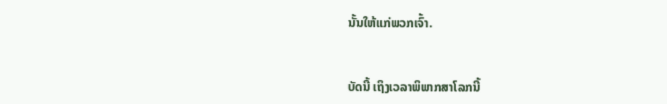ນັ້ນໃຫ້ແກ່ພວກເຈົ້າ.


ບັດນີ້ ເຖິງເວລາພິພາກສາໂລກນີ້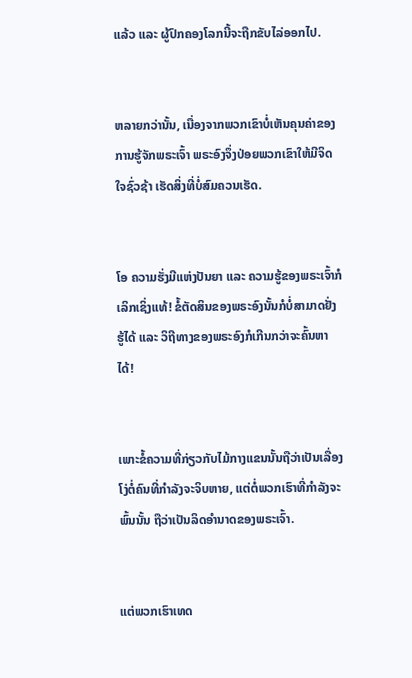ແລ້ວ ແລະ ຜູ້ປົກຄອງໂລກນີ້ຈະຖືກຂັບໄລ່ອອກໄປ.


ຫລາຍກວ່ານັ້ນ, ເນື່ອງຈາກພວກເຂົາບໍ່ເຫັນຄຸນຄ່າຂອງການຮູ້ຈັກພຣະເຈົ້າ ພຣະອົງຈຶ່ງປ່ອຍພວກເຂົາໃຫ້ມີຈິດໃຈຊົ່ວຊ້າ ເຮັດສິ່ງທີ່ບໍ່ສົມຄວນເຮັດ.


ໂອ ຄວາມຮັ່ງມີແຫ່ງປັນຍາ ແລະ ຄວາມຮູ້ຂອງພຣະເຈົ້າກໍເລິກເຊິ່ງແທ້! ຂໍ້ຕັດສິນຂອງພຣະອົງນັ້ນກໍບໍ່ສາມາດຢັ່ງຮູ້ໄດ້ ແລະ ວິຖີທາງຂອງພຣະອົງກໍເກີນກວ່າຈະຄົ້ນຫາໄດ້!


ເພາະຂໍ້ຄວາມທີ່ກ່ຽວກັບໄມ້ກາງແຂນນັ້ນຖືວ່າເປັນເລື່ອງໂງ່ຕໍ່ຄົນທີ່ກຳລັງຈະຈິບຫາຍ, ແຕ່ຕໍ່ພວກເຮົາທີ່ກຳລັງຈະພົ້ນນັ້ນ ຖືວ່າເປັນລິດອຳນາດຂອງພຣະເຈົ້າ.


ແຕ່ພວກເຮົາເທດ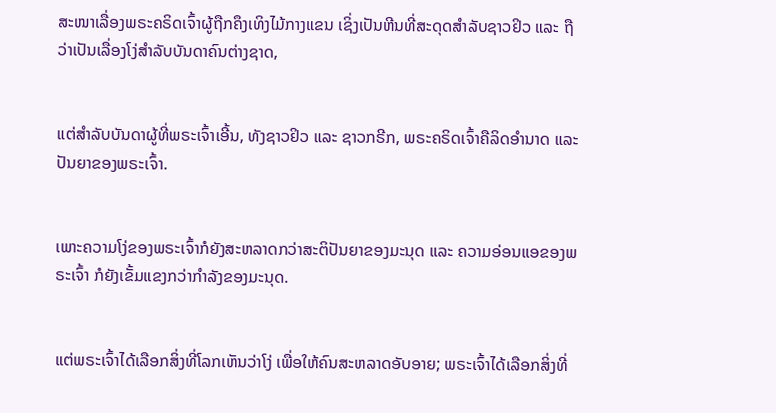ສະໜາເລື່ອງພຣະຄຣິດເຈົ້າຜູ້ຖືກຄຶງເທິງໄມ້ກາງແຂນ ເຊິ່ງເປັນຫີນທີ່ສະດຸດສຳລັບຊາວຢິວ ແລະ ຖືວ່າເປັນເລື່ອງໂງ່ສຳລັບບັນດາຄົນຕ່າງຊາດ,


ແຕ່ສຳລັບບັນດາຜູ້ທີ່ພຣະເຈົ້າເອີ້ນ, ທັງຊາວຢິວ ແລະ ຊາວກຣີກ, ພຣະຄຣິດເຈົ້າຄືລິດອຳນາດ ແລະ ປັນຍາຂອງພຣະເຈົ້າ.


ເພາະຄວາມໂງ່ຂອງພຣະເຈົ້າກໍຍັງສະຫລາດກວ່າສະຕິປັນຍາຂອງມະນຸດ ແລະ ຄວາມອ່ອນແອຂອງພຣະເຈົ້າ ກໍຍັງເຂັ້ມແຂງກວ່າກຳລັງຂອງມະນຸດ.


ແຕ່ພຣະເຈົ້າໄດ້ເລືອກສິ່ງທີ່ໂລກເຫັນວ່າໂງ່ ເພື່ອໃຫ້ຄົນສະຫລາດອັບອາຍ; ພຣະເຈົ້າໄດ້ເລືອກສິ່ງທີ່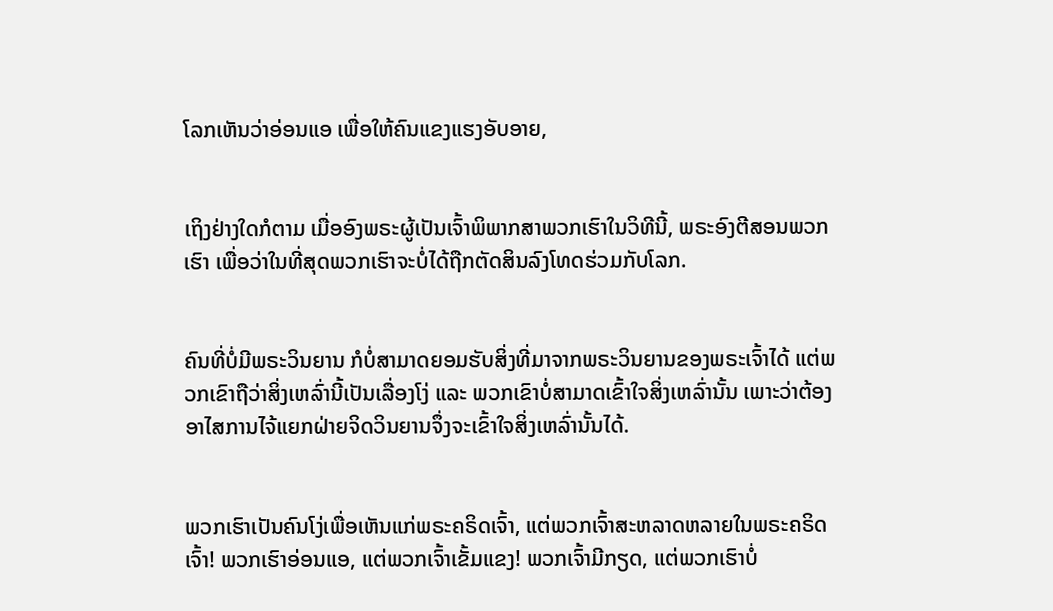ໂລກເຫັນວ່າອ່ອນແອ ເພື່ອໃຫ້ຄົນແຂງແຮງອັບອາຍ,


ເຖິງຢ່າງໃດກໍຕາມ ເມື່ອອົງພຣະຜູ້ເປັນເຈົ້າພິພາກສາພວກເຮົາໃນວິທີນີ້, ພຣະອົງຕີສອນພວກເຮົາ ເພື່ອວ່າໃນທີ່ສຸດພວກເຮົາຈະບໍ່ໄດ້ຖືກຕັດສິນລົງໂທດຮ່ວມກັບໂລກ.


ຄົນທີ່ບໍ່ມີພຣະວິນຍານ ກໍບໍ່ສາມາດຍອມຮັບສິ່ງທີ່ມາຈາກພຣະວິນຍານຂອງພຣະເຈົ້າໄດ້ ແຕ່ພວກເຂົາຖືວ່າສິ່ງເຫລົ່ານີ້ເປັນເລື່ອງໂງ່ ແລະ ພວກເຂົາບໍ່ສາມາດເຂົ້າໃຈສິ່ງເຫລົ່ານັ້ນ ເພາະວ່າຕ້ອງອາໄສການໄຈ້ແຍກຝ່າຍຈິດວິນຍານຈຶ່ງຈະເຂົ້າໃຈສິ່ງເຫລົ່ານັ້ນໄດ້.


ພວກເຮົາເປັນຄົນໂງ່ເພື່ອເຫັນແກ່ພຣະຄຣິດເຈົ້າ, ແຕ່ພວກເຈົ້າສະຫລາດຫລາຍໃນພຣະຄຣິດເຈົ້າ! ພວກເຮົາອ່ອນແອ, ແຕ່ພວກເຈົ້າເຂັ້ມແຂງ! ພວກເຈົ້າມີກຽດ, ແຕ່ພວກເຮົາບໍ່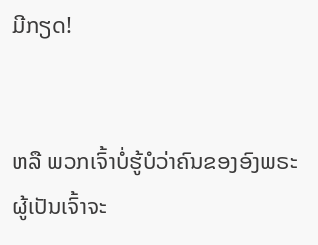ມີກຽດ!


ຫລື ພວກເຈົ້າບໍ່ຮູ້ບໍວ່າຄົນຂອງອົງພຣະຜູ້ເປັນເຈົ້າຈະ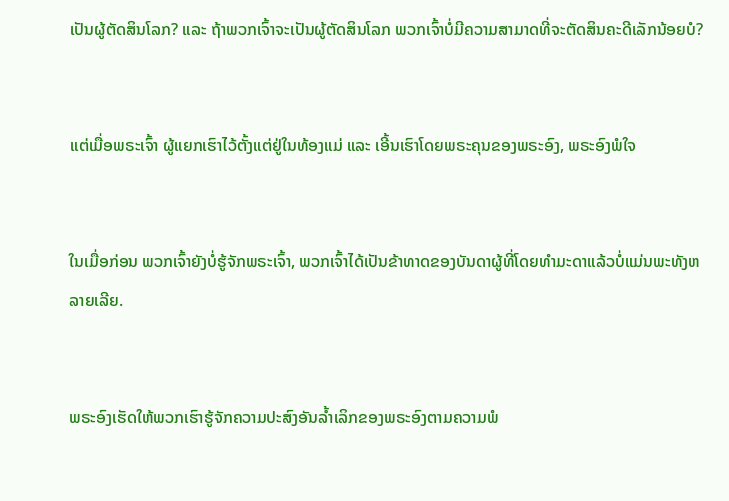ເປັນຜູ້ຕັດສິນໂລກ? ແລະ ຖ້າພວກເຈົ້າຈະເປັນຜູ້ຕັດສິນໂລກ ພວກເຈົ້າບໍ່ມີຄວາມສາມາດທີ່ຈະຕັດສິນຄະດີເລັກນ້ອຍບໍ?


ແຕ່ເມື່ອພຣະເຈົ້າ ຜູ້ແຍກເຮົາໄວ້ຕັ້ງແຕ່ຢູ່ໃນທ້ອງແມ່ ແລະ ເອີ້ນເຮົາໂດຍພຣະຄຸນຂອງພຣະອົງ, ພຣະອົງພໍໃຈ


ໃນເມື່ອກ່ອນ ພວກເຈົ້າຍັງບໍ່ຮູ້ຈັກພຣະເຈົ້າ, ພວກເຈົ້າໄດ້ເປັນຂ້າທາດຂອງບັນດາຜູ້ທີ່ໂດຍທຳມະດາແລ້ວບໍ່ແມ່ນພະທັງຫລາຍເລີຍ.


ພຣະອົງເຮັດໃຫ້ພວກເຮົາຮູ້ຈັກຄວາມປະສົງອັນລ້ຳເລິກຂອງພຣະອົງຕາມຄວາມພໍ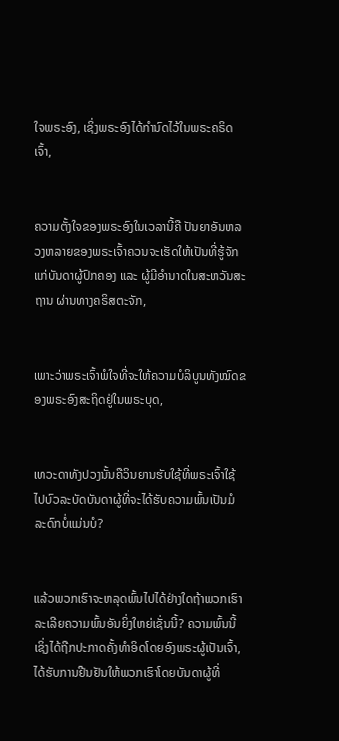ໃຈພຣະອົງ, ເຊິ່ງພຣະອົງໄດ້ກຳນົດໄວ້ໃນພຣະຄຣິດເຈົ້າ,


ຄວາມຕັ້ງໃຈຂອງພຣະອົງໃນເວລານີ້ຄື ປັນຍາອັນຫລວງຫລາຍຂອງພຣະເຈົ້າຄວນຈະເຮັດໃຫ້ເປັນທີ່ຮູ້ຈັກແກ່ບັນດາຜູ້ປົກຄອງ ແລະ ຜູ້ມີອຳນາດໃນສະຫວັນສະຖານ ຜ່ານທາງຄຣິສຕະຈັກ,


ເພາະວ່າພຣະເຈົ້າພໍໃຈທີ່ຈະໃຫ້ຄວາມບໍລິບູນທັງໝົດຂອງພຣະອົງສະຖິດຢູ່ໃນພຣະບຸດ,


ເທວະດາທັງປວງນັ້ນຄືວິນຍານຮັບໃຊ້ທີ່ພຣະເຈົ້າໃຊ້ໄປບົວລະບັດບັນດາຜູ້ທີ່ຈະໄດ້ຮັບຄວາມພົ້ນເປັນມໍລະດົກບໍ່ແມ່ນບໍ?


ແລ້ວພວກເຮົາຈະຫລຸດພົ້ນໄປໄດ້ຢ່າງໃດຖ້າພວກເຮົາລະເລີຍຄວາມພົ້ນອັນຍິ່ງໃຫຍ່ເຊັ່ນນີ້? ຄວາມພົ້ນນີ້ ເຊິ່ງໄດ້ຖືກປະກາດຄັ້ງທຳອິດໂດຍອົງພຣະຜູ້ເປັນເຈົ້າ, ໄດ້ຮັບການຢືນຢັນໃຫ້ພວກເຮົາໂດຍບັນດາຜູ້ທີ່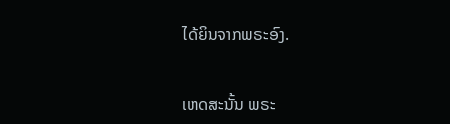ໄດ້ຍິນຈາກພຣະອົງ.


ເຫດສະນັ້ນ ພຣະ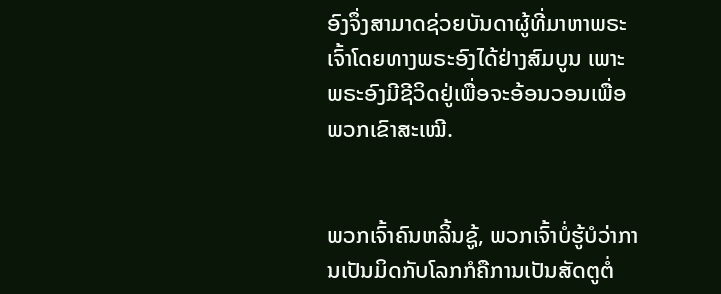ອົງຈຶ່ງສາມາດຊ່ວຍບັນດາຜູ້ທີ່ມາຫາພຣະເຈົ້າໂດຍທາງພຣະອົງໄດ້ຢ່າງສົມບູນ ເພາະພຣະອົງມີຊີວິດຢູ່ເພື່ອຈະອ້ອນວອນເພື່ອພວກເຂົາສະເໝີ.


ພວກເຈົ້າຄົນຫລິ້ນຊູ້, ພວກເຈົ້າບໍ່ຮູ້ບໍວ່າການເປັນມິດກັບໂລກກໍຄືການເປັນສັດຕູຕໍ່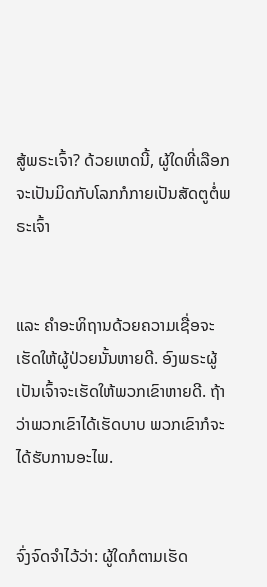ສູ້ພຣະເຈົ້າ? ດ້ວຍເຫດນີ້, ຜູ້ໃດທີ່ເລືອກຈະເປັນມິດກັບໂລກກໍກາຍເປັນສັດຕູຕໍ່ພຣະເຈົ້າ


ແລະ ຄຳອະທິຖານດ້ວຍຄວາມເຊື່ອຈະເຮັດໃຫ້ຜູ້ປ່ວຍນັ້ນຫາຍດີ. ອົງພຣະຜູ້ເປັນເຈົ້າຈະເຮັດໃຫ້ພວກເຂົາຫາຍດີ. ຖ້າວ່າພວກເຂົາໄດ້ເຮັດບາບ ພວກເຂົາກໍຈະໄດ້ຮັບການອະໄພ.


ຈົ່ງຈົດຈຳໄວ້ວ່າ: ຜູ້ໃດກໍຕາມເຮັດ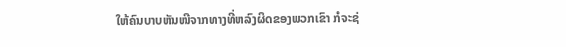ໃຫ້ຄົນບາບຫັນໜີຈາກທາງທີ່ຫລົງຜິດຂອງພວກເຂົາ ກໍຈະຊ່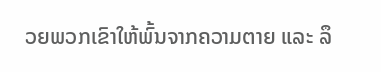ວຍພວກເຂົາໃຫ້ພົ້ນຈາກຄວາມຕາຍ ແລະ ລຶ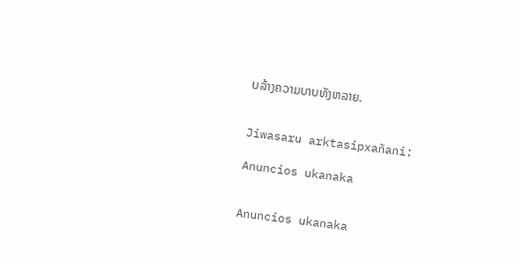ບລ້າງຄວາມບາບທັງຫລາຍ.


Jiwasaru arktasipxañani:

Anuncios ukanaka


Anuncios ukanaka